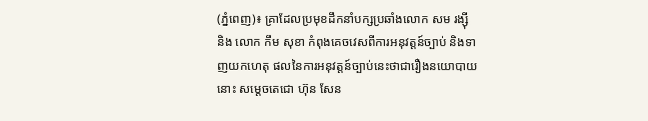(ភ្នំពេញ)៖ គ្រាដែលប្រមុខដឹកនាំបក្សប្រឆាំងលោក សម រង្ស៊ី និង លោក កឹម សុខា កំពុងគេចវេសពីការអនុវត្តន៍ច្បាប់ និងទាញយកហេតុ ផលនៃការអនុវត្តន៍ច្បាប់នេះថាជារឿងនយោបាយនោះ សម្តេចតេជោ ហ៊ុន សែន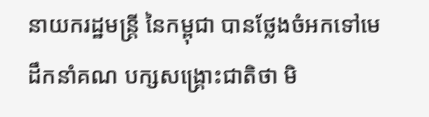នាយករដ្ឋមន្រ្តី នៃកម្ពុជា បានថ្លែងចំអកទៅមេដឹកនាំគណ បក្សសង្រ្គោះជាតិថា មិ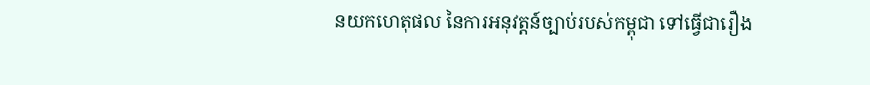នយកហេតុផល នៃការអនុវត្តន៍ច្បាប់របស់កម្ពុជា ទៅធ្វើជារឿង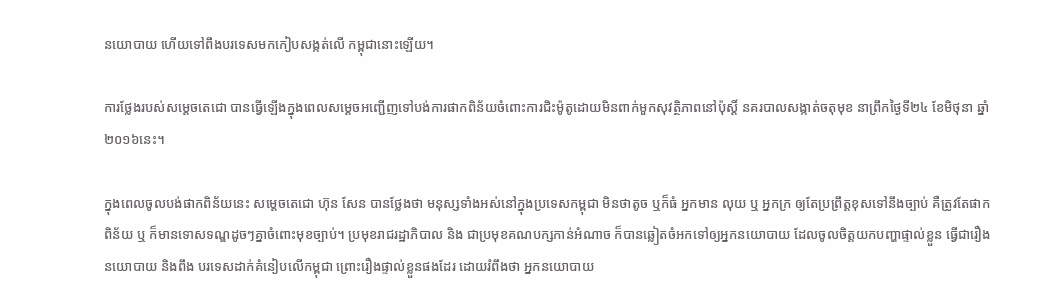នយោបាយ ហើយទៅពឹងបរទេសមកកៀបសង្កត់លើ កម្ពុជានោះឡើយ។

ការថ្លែងរបស់សម្តេចតេជោ បានធ្វើឡើងក្នុងពេលសម្តេចអញ្ជើញទៅបង់ការផាកពិន័យចំពោះការជិះម៉ូតូដោយមិនពាក់មួកសុវត្ថិភាពនៅប៉ុស្តិ៍ នគរបាលសង្កាត់ចតុមុខ នាព្រឹកថ្ងៃទី២៤ ខែមិថុនា ឆ្នាំ២០១៦នេះ។

ក្នុងពេលចូលបង់ផាកពិន័យនេះ សម្តេចតេជោ ហ៊ុន សែន បានថ្លែងថា មនុស្សទាំងអស់នៅក្នុងប្រទេសកម្ពុជា មិនថាតូច ឬក៏ធំ អ្នកមាន លុយ ឬ អ្នកក្រ ឲ្យតែប្រព្រឹត្តខុសទៅនឹងច្បាប់ គឺត្រូវតែផាកពិន័យ ឬ ក៏មានទោសទណ្ឌដូចៗគ្នាចំពោះមុខច្បាប់។ ប្រមុខរាជរដ្ឋាភិបាល និង ជាប្រមុខគណបក្សកាន់អំណាច ក៏បានឆ្លៀតចំអកទៅឲ្យអ្នកនយោបាយ ដែលចូលចិត្តយកបញ្ហាផ្ទាល់ខ្លួន ធ្វើជារឿងនយោបាយ និងពឹង បរទេសដាក់គំនៀបលើកម្ពុជា ព្រោះរឿងផ្ទាល់ខ្លួនផងដែរ ដោយរំពឹងថា អ្នកនយោបាយ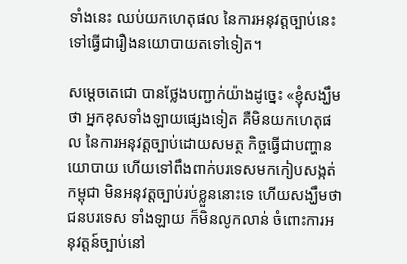ទាំងនេះ ឈប់យកហេតុផល នៃការអនុវត្តច្បាប់នេះ ទៅធ្វើជារឿងនយោបាយតទៅទៀត។

សម្តេចតេជោ បានថ្លែងបញ្ជាក់យ៉ាងដូច្នេះ «ខ្ញុំសង្ឃឹមថា អ្នកខុសទាំងឡាយផ្សេងទៀត គឺមិនយកហេតុផល នៃការអនុវត្តច្បាប់ដោយសមត្ថ កិច្ចធ្វើជាបញ្ហានយោបាយ ហើយទៅពឹងពាក់បរទេសមកកៀបសង្កត់កម្ពុជា មិនអនុវត្តច្បាប់រប់ខ្លួននោះទេ ហើយសង្ឃឹមថា ជនបរទេស ទាំងឡាយ ក៏មិនលូកលាន់ ចំពោះការអនុវត្តន៍ច្បាប់នៅ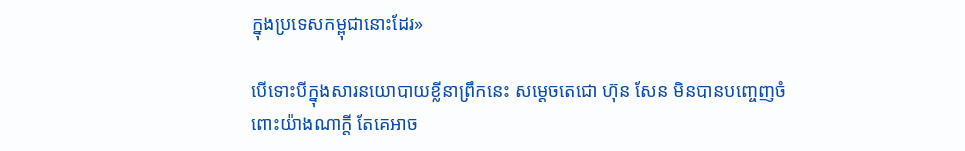ក្នុងប្រទេសកម្ពុជានោះដែរ»

បើទោះបីក្នុងសារនយោបាយខ្លីនាព្រឹកនេះ សម្តេចតេជោ ហ៊ុន សែន មិនបានបញ្ចេញចំពោះយ៉ាងណាក្តី តែគេអាច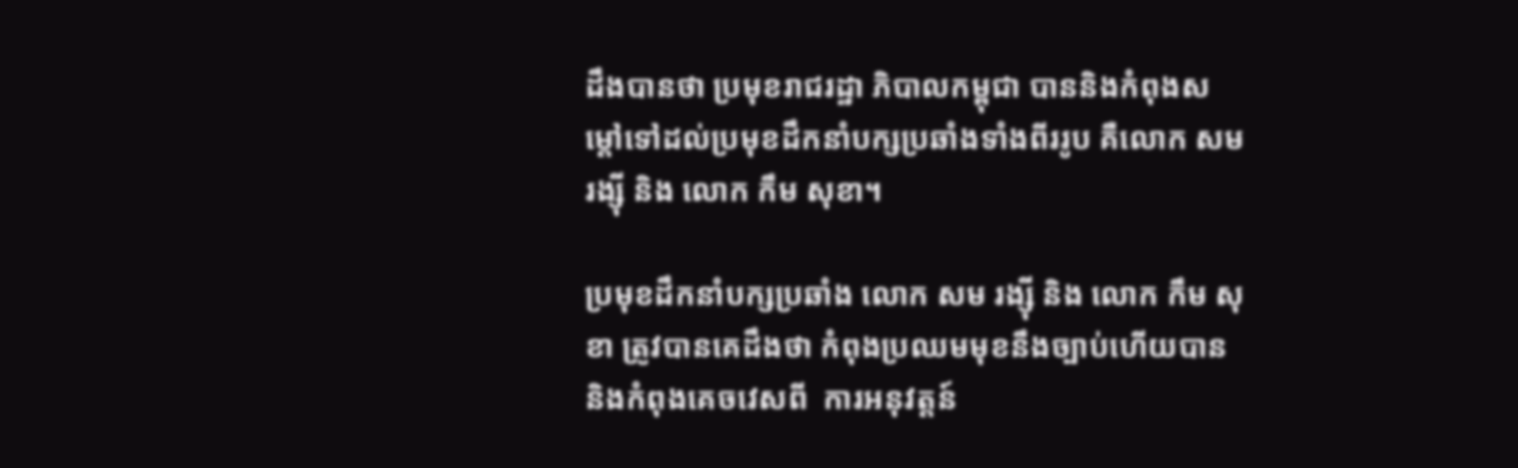ដឹងបានថា ប្រមុខរាជរដ្ឋា ភិបាលកម្ពុជា បាននិងកំពុងសម្តៅទៅដល់ប្រមុខដឹកនាំបក្សប្រឆាំងទាំងពីររូប គឺលោក សម រង្ស៊ី និង លោក កឹម សុខា។

ប្រមុខដឹកនាំបក្សប្រឆាំង លោក សម រង្ស៊ី និង លោក កឹម សុខា ត្រូវបានគេដឹងថា កំពុងប្រឈមមុខនឹងច្បាប់ហើយបាននិងកំពុងគេចវេសពី  ការអនុវត្តន៍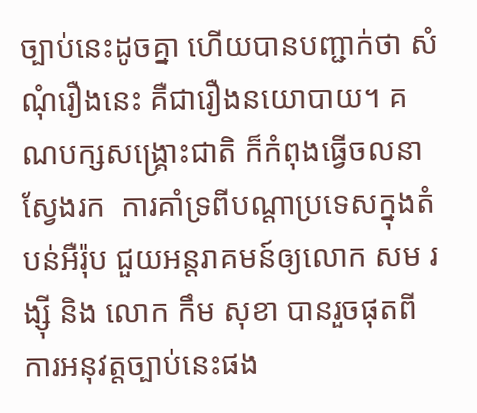ច្បាប់នេះដូចគ្នា ហើយបានបញ្ជាក់ថា សំណុំរឿងនេះ គឺជារឿងនយោបាយ។ គណបក្សសង្រ្គោះជាតិ ក៏កំពុងធ្វើចលនាស្វែងរក  ការគាំទ្រពីបណ្តាប្រទេសក្នុងតំបន់អឺរ៉ុប ជួយអន្តរាគមន៍ឲ្យលោក សម រង្ស៊ី និង លោក កឹម សុខា បានរួចផុតពីការអនុវត្តច្បាប់នេះផង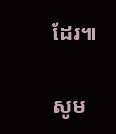ដែរ៕

សូម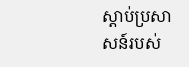ស្តាប់ប្រសាសន៍របស់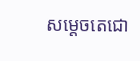សម្តេចតេជោ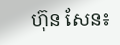ហ៊ុន សែន៖